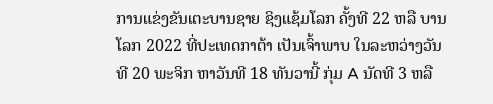ການແຂ່ງຂັນເຕະບານຊາຍ ຊິງແຊ້ມໂລກ ຄັ້ງທີ 22 ຫລື ບານໂລກ 2022 ທີ່ປະເທດກາຕ້າ ເປັນເຈົ້າພາບ ໃນລະຫວ່າງວັນທີ 20 ພະຈິກ ຫາວັນທີ 18 ທັນວານີ້ ກຸ່ມ A ນັດທີ 3 ຫລື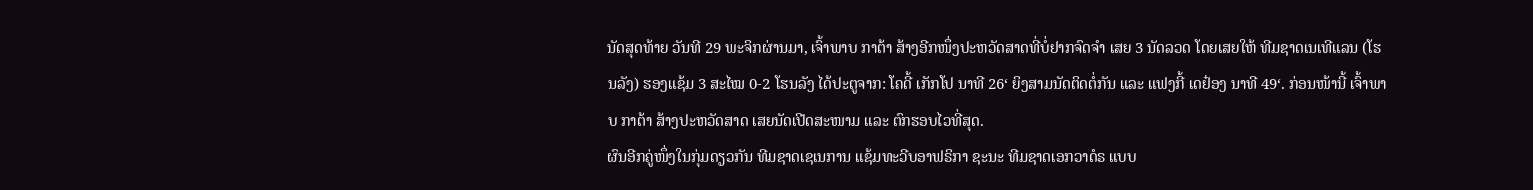ນັດສຸດທ້າຍ ວັນທີ 29 ພະຈິກຜ່ານມາ, ເຈົ້າພາບ ກາຕ້າ ສ້າງອີກໜຶ່ງປະຫວັດສາດທີ່ບໍ່ຢາກຈົດຈຳ ເສຍ 3 ນັດລວດ ໂດຍເສຍໃຫ້ ທີມຊາດເນເທີແລນ (ໂຮນລັງ) ຮອງແຊ້ມ 3 ສະໄໝ 0-2 ໂຮນລັງ ໄດ້ປະຕູຈາກ: ໂຄດີ້ ເກັກໂປ ນາທີ 26‘ ຍິງສາມນັດຕິດຕໍ່ກັນ ແລະ ແຟງກີ້ ເດຢ໋ອງ ນາທີ 49‘. ກ່ອນໜ້ານີ້ ເຈົ້າພາບ ກາຕ້າ ສ້າງປະຫວັດສາດ ເສຍນັດເປີດສະໜາມ ແລະ ຕົກຮອບໄວທີ່ສຸດ.
ຜົນອີກຄູ່ໜຶ່ງໃນກຸ່ມດຽວກັນ ທີມຊາດເຊເນການ ແຊ້ມທະວີບອາຟຣິກາ ຊະນະ ທີມຊາດເອກວາດໍຣ ແບບ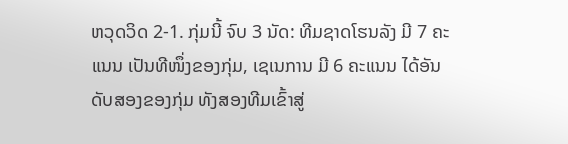ຫວຸດວິດ 2-1. ກຸ່ມນີ້ ຈົບ 3 ນັດ: ທີມຊາດໂຮນລັງ ມີ 7 ຄະແນນ ເປັນທີໜຶ່ງຂອງກຸ່ມ, ເຊເນການ ມີ 6 ຄະແນນ ໄດ້ອັນດັບສອງຂອງກຸ່ມ ທັງສອງທີມເຂົ້າສູ່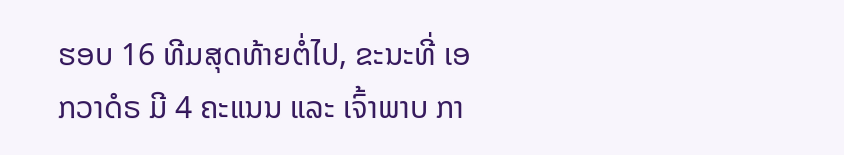ຮອບ 16 ທີມສຸດທ້າຍຕໍ່ໄປ, ຂະນະທີ່ ເອກວາດໍຣ ມີ 4 ຄະແນນ ແລະ ເຈົ້າພາບ ກາ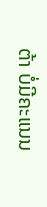ຕ້າ ບໍ່ມີຄະແນນ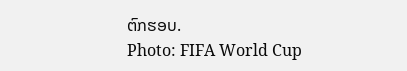ຕົກຮອບ.
Photo: FIFA World Cup